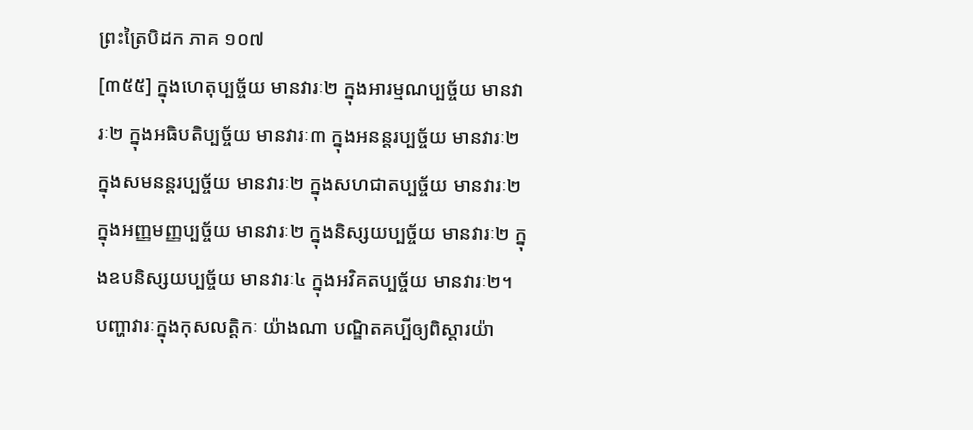ព្រះត្រៃបិដក ភាគ ១០៧
[៣៥៥] ក្នុងហេតុប្បច្ច័យ មានវារៈ២ ក្នុងអារម្មណប្បច្ច័យ មានវារៈ២ ក្នុងអធិបតិប្បច្ច័យ មានវារៈ៣ ក្នុងអនន្តរប្បច្ច័យ មានវារៈ២ ក្នុងសមនន្តរប្បច្ច័យ មានវារៈ២ ក្នុងសហជាតប្បច្ច័យ មានវារៈ២ ក្នុងអញ្ញមញ្ញប្បច្ច័យ មានវារៈ២ ក្នុងនិស្សយប្បច្ច័យ មានវារៈ២ ក្នុងឧបនិស្សយប្បច្ច័យ មានវារៈ៤ ក្នុងអវិគតប្បច្ច័យ មានវារៈ២។
បញ្ហាវារៈក្នុងកុសលត្តិកៈ យ៉ាងណា បណ្ឌិតគប្បីឲ្យពិស្តារយ៉ា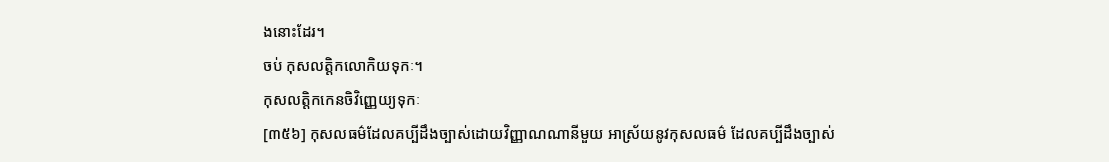ងនោះដែរ។
ចប់ កុសលត្តិកលោកិយទុកៈ។
កុសលត្តិកកេនចិវិញ្ញេយ្យទុកៈ
[៣៥៦] កុសលធម៌ដែលគប្បីដឹងច្បាស់ដោយវិញ្ញាណណានីមួយ អាស្រ័យនូវកុសលធម៌ ដែលគប្បីដឹងច្បាស់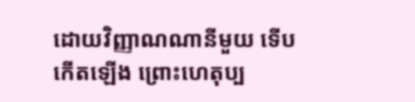ដោយវិញ្ញាណណានីមួយ ទើបកើតឡើង ព្រោះហេតុប្ប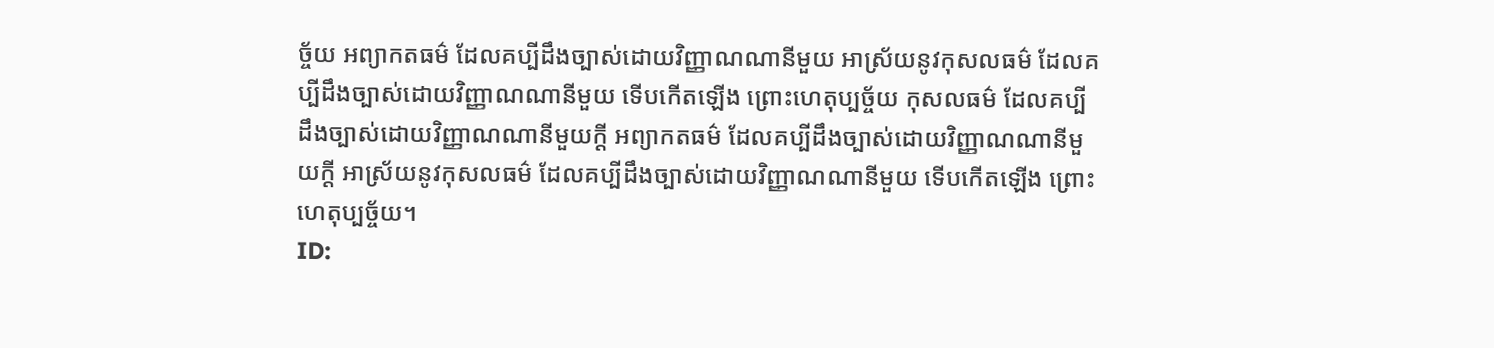ច្ច័យ អព្យាកតធម៌ ដែលគប្បីដឹងច្បាស់ដោយវិញ្ញាណណានីមួយ អាស្រ័យនូវកុសលធម៌ ដែលគប្បីដឹងច្បាស់ដោយវិញ្ញាណណានីមួយ ទើបកើតឡើង ព្រោះហេតុប្បច្ច័យ កុសលធម៌ ដែលគប្បីដឹងច្បាស់ដោយវិញ្ញាណណានីមួយក្តី អព្យាកតធម៌ ដែលគប្បីដឹងច្បាស់ដោយវិញ្ញាណណានីមួយក្តី អាស្រ័យនូវកុសលធម៌ ដែលគប្បីដឹងច្បាស់ដោយវិញ្ញាណណានីមួយ ទើបកើតឡើង ព្រោះហេតុប្បច្ច័យ។
ID: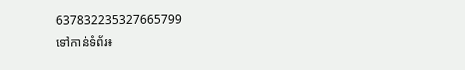637832235327665799
ទៅកាន់ទំព័រ៖